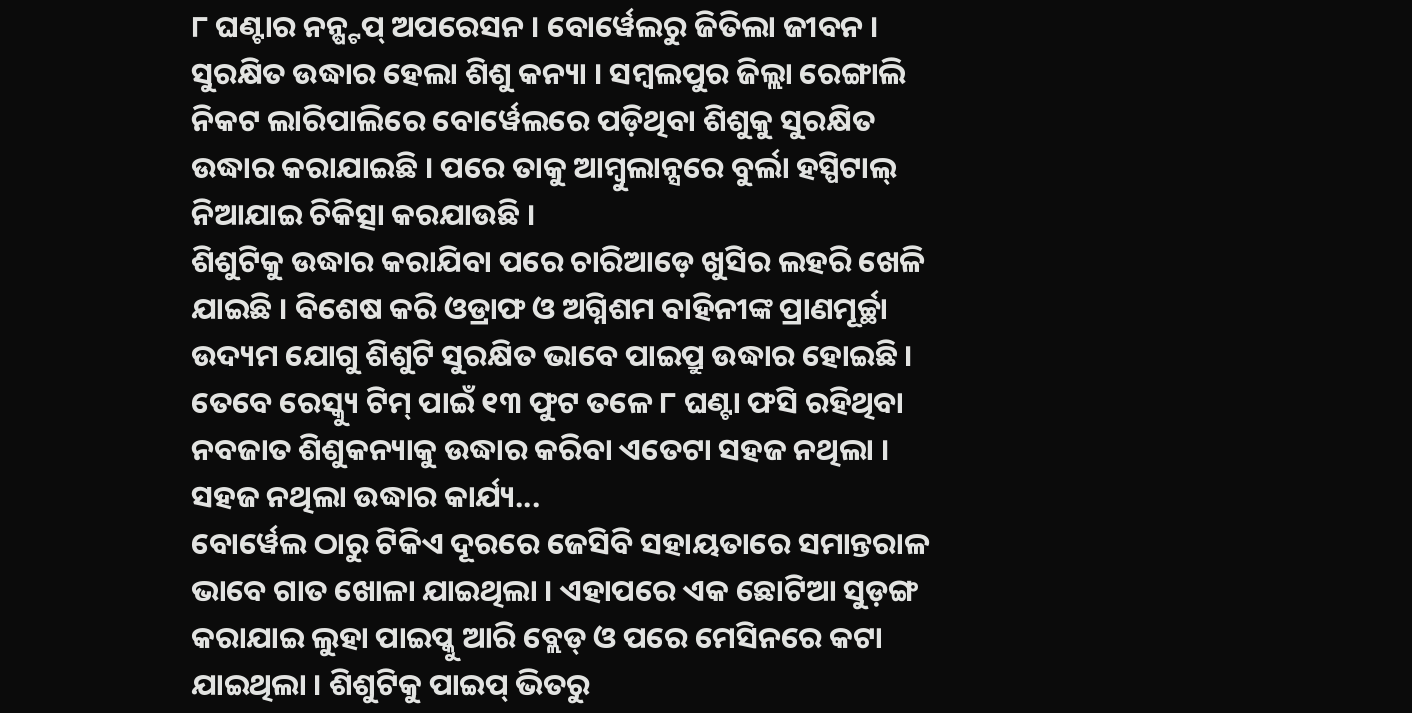୮ ଘଣ୍ଟାର ନନ୍ଷ୍ଟପ୍ ଅପରେସନ । ବୋର୍ୱେଲରୁ ଜିତିଲା ଜୀବନ । ସୁରକ୍ଷିତ ଉଦ୍ଧାର ହେଲା ଶିଶୁ କନ୍ୟା । ସମ୍ବଲପୁର ଜିଲ୍ଲା ରେଙ୍ଗାଲି ନିକଟ ଲାରିପାଲିରେ ବୋର୍ୱେଲରେ ପଡ଼ିଥିବା ଶିଶୁକୁ ସୁରକ୍ଷିତ ଉଦ୍ଧାର କରାଯାଇଛି । ପରେ ତାକୁ ଆମ୍ବୁଲାନ୍ସରେ ବୁର୍ଲା ହସ୍ପିଟାଲ୍ ନିଆଯାଇ ଚିକିତ୍ସା କରଯାଉଛି ।
ଶିଶୁଟିକୁ ଉଦ୍ଧାର କରାଯିବା ପରେ ଚାରିଆଡ଼େ ଖୁସିର ଲହରି ଖେଳି ଯାଇଛି । ବିଶେଷ କରି ଓଡ୍ରାଫ ଓ ଅଗ୍ନିଶମ ବାହିନୀଙ୍କ ପ୍ରାଣମୂର୍ଚ୍ଛା ଉଦ୍ୟମ ଯୋଗୁ ଶିଶୁଟି ସୁରକ୍ଷିତ ଭାବେ ପାଇପ୍ରୁ ଉଦ୍ଧାର ହୋଇଛି । ତେବେ ରେସ୍କ୍ୟୁ ଟିମ୍ ପାଇଁ ୧୩ ଫୁଟ ତଳେ ୮ ଘଣ୍ଟା ଫସି ରହିଥିବା ନବଜାତ ଶିଶୁକନ୍ୟାକୁ ଉଦ୍ଧାର କରିବା ଏତେଟା ସହଜ ନଥିଲା ।
ସହଜ ନଥିଲା ଉଦ୍ଧାର କାର୍ଯ୍ୟ...
ବୋର୍ୱେଲ ଠାରୁ ଟିକିଏ ଦୂରରେ ଜେସିବି ସହାୟତାରେ ସମାନ୍ତରାଳ ଭାବେ ଗାତ ଖୋଳା ଯାଇଥିଲା । ଏହାପରେ ଏକ ଛୋଟିଆ ସୁଡ଼ଙ୍ଗ କରାଯାଇ ଲୁହା ପାଇପ୍କୁ ଆରି ବ୍ଲେଡ୍ ଓ ପରେ ମେସିନରେ କଟା ଯାଇଥିଲା । ଶିଶୁଟିକୁ ପାଇପ୍ ଭିତରୁ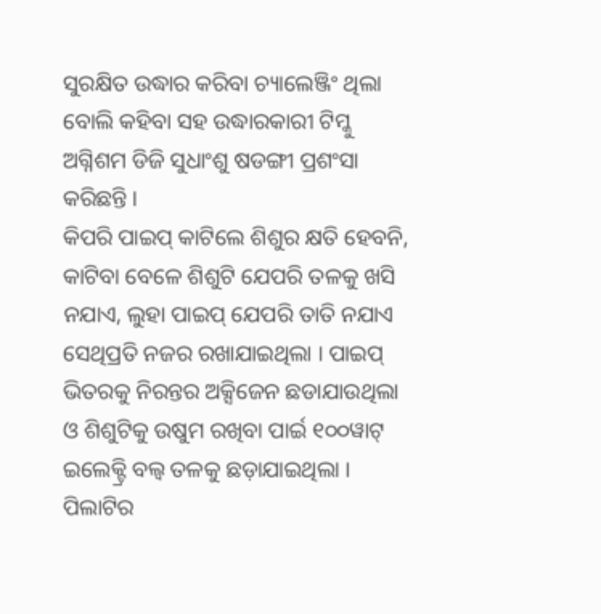ସୁରକ୍ଷିତ ଉଦ୍ଧାର କରିବା ଚ୍ୟାଲେଞ୍ଜିଂ ଥିଲା ବୋଲି କହିବା ସହ ଉଦ୍ଧାରକାରୀ ଟିମ୍କୁ ଅଗ୍ନିଶମ ଡିଜି ସୁଧାଂଶୁ ଷଡଙ୍ଗୀ ପ୍ରଶଂସା କରିଛନ୍ତି ।
କିପରି ପାଇପ୍ କାଟିଲେ ଶିଶୁର କ୍ଷତି ହେବନି, କାଟିବା ବେଳେ ଶିଶୁଟି ଯେପରି ତଳକୁ ଖସି ନଯାଏ, ଲୁହା ପାଇପ୍ ଯେପରି ତାତି ନଯାଏ ସେଥିପ୍ରତି ନଜର ରଖାଯାଇଥିଲା । ପାଇପ୍ ଭିତରକୁ ନିରନ୍ତର ଅକ୍ସିଜେନ ଛଡାଯାଉଥିଲା ଓ ଶିଶୁଟିକୁ ଉଷୁମ ରଖିବା ପାର୍ଇ ୧୦୦ୱାଟ୍ ଇଲେକ୍ଟ୍ରି ବଲ୍ବ ତଳକୁ ଛଡ଼ାଯାଇଥିଲା ।
ପିଲାଟିର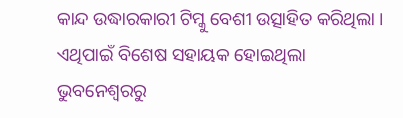କାନ୍ଦ ଉଦ୍ଧାରକାରୀ ଟିମ୍କୁ ବେଶୀ ଉତ୍ସାହିତ କରିଥିଲା । ଏଥିପାଇଁ ବିଶେଷ ସହାୟକ ହୋଇଥିଲା ଭୁବନେଶ୍ୱରରୁ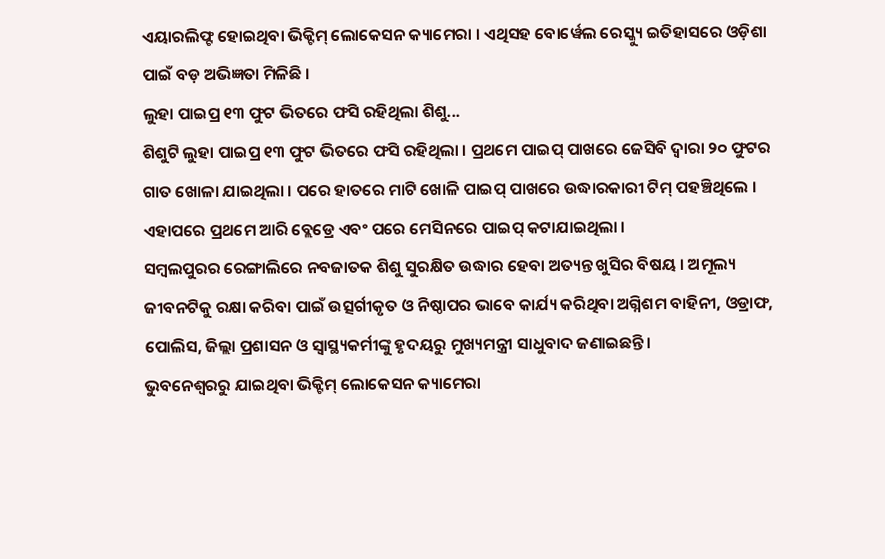ଏୟାରଲିଫ୍ଟ ହୋଇଥିବା ଭିକ୍ଟିମ୍ ଲୋକେସନ କ୍ୟାମେରା । ଏଥିସହ ବୋର୍ୱେଲ ରେସ୍କ୍ୟୁ ଇତିହାସରେ ଓଡ଼ିଶା ପାଇଁ ବଡ଼ ଅଭିଜ୍ଞତା ମିଳିଛି ।
ଲୁହା ପାଇପ୍ର ୧୩ ଫୁଟ ଭିତରେ ଫସି ରହିଥିଲା ଶିଶୁ...
ଶିଶୁଟି ଲୁହା ପାଇପ୍ର ୧୩ ଫୁଟ ଭିତରେ ଫସି ରହିଥିଲା । ପ୍ରଥମେ ପାଇପ୍ ପାଖରେ ଜେସିବି ଦ୍ୱାରା ୨୦ ଫୁଟର ଗାତ ଖୋଳା ଯାଇଥିଲା । ପରେ ହାତରେ ମାଟି ଖୋଳି ପାଇପ୍ ପାଖରେ ଉଦ୍ଧାରକାରୀ ଟିମ୍ ପହଞ୍ଚିଥିଲେ । ଏହାପରେ ପ୍ରଥମେ ଆରି ବ୍ଲେଡ୍ରେ ଏବଂ ପରେ ମେସିନରେ ପାଇପ୍ କଟାଯାଇଥିଲା ।
ସମ୍ବଲପୁରର ରେଙ୍ଗାଲିରେ ନବଜାତକ ଶିଶୁ ସୁରକ୍ଷିତ ଉଦ୍ଧାର ହେବା ଅତ୍ୟନ୍ତ ଖୁସିର ବିଷୟ । ଅମୂଲ୍ୟ ଜୀବନଟିକୁ ରକ୍ଷା କରିବା ପାଇଁ ଉତ୍ସର୍ଗୀକୃତ ଓ ନିଷ୍ଠାପର ଭାବେ କାର୍ଯ୍ୟ କରିଥିବା ଅଗ୍ନିଶମ ବାହିନୀ, ଓଡ୍ରାଫ, ପୋଲିସ, ଜିଲ୍ଲା ପ୍ରଶାସନ ଓ ସ୍ଵାସ୍ଥ୍ୟକର୍ମୀଙ୍କୁ ହୃଦୟରୁ ମୁଖ୍ୟମନ୍ତ୍ରୀ ସାଧୁବାଦ ଜଣାଇଛନ୍ତି ।
ଭୁବନେଶ୍ୱରରୁ ଯାଇଥିବା ଭିକ୍ଟିମ୍ ଲୋକେସନ କ୍ୟାମେରା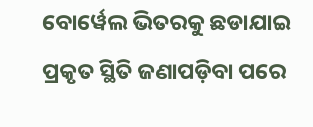ବୋର୍ୱେଲ ଭିତରକୁ ଛଡାଯାଇ ପ୍ରକୃତ ସ୍ଥିତି ଜଣାପଡ଼ିବା ପରେ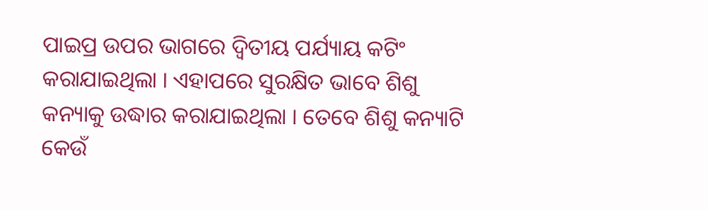ପାଇପ୍ର ଉପର ଭାଗରେ ଦ୍ୱିତୀୟ ପର୍ଯ୍ୟାୟ କଟିଂ କରାଯାଇଥିଲା । ଏହାପରେ ସୁରକ୍ଷିତ ଭାବେ ଶିଶୁ କନ୍ୟାକୁ ଉଦ୍ଧାର କରାଯାଇଥିଲା । ତେବେ ଶିଶୁ କନ୍ୟାଟି କେଉଁ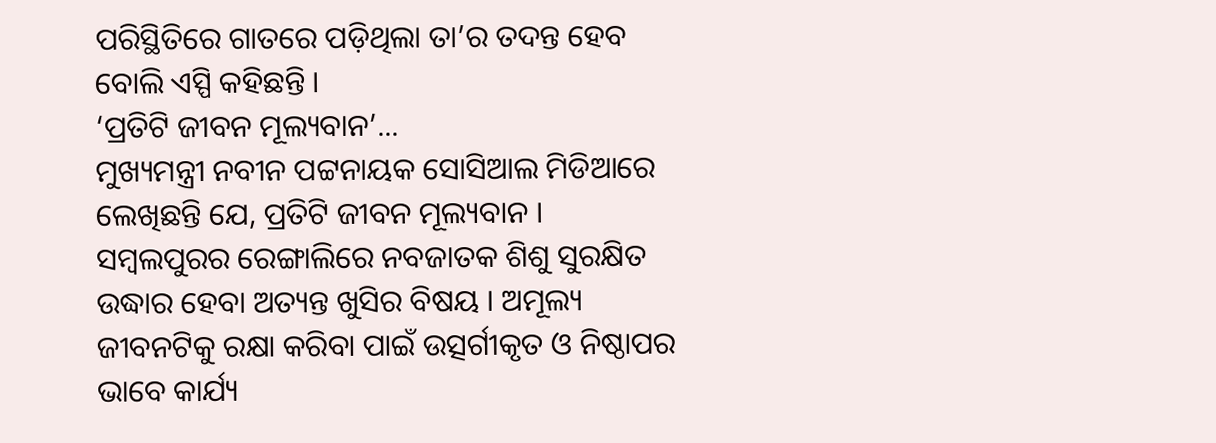ପରିସ୍ଥିତିରେ ଗାତରେ ପଡ଼ିଥିଲା ତା’ର ତଦନ୍ତ ହେବ ବୋଲି ଏସ୍ପି କହିଛନ୍ତି ।
‘ପ୍ରତିଟି ଜୀବନ ମୂଲ୍ୟବାନ’...
ମୁଖ୍ୟମନ୍ତ୍ରୀ ନବୀନ ପଟ୍ଟନାୟକ ସୋସିଆଲ ମିଡିଆରେ ଲେଖିଛନ୍ତି ଯେ, ପ୍ରତିଟି ଜୀବନ ମୂଲ୍ୟବାନ । ସମ୍ବଲପୁରର ରେଙ୍ଗାଲିରେ ନବଜାତକ ଶିଶୁ ସୁରକ୍ଷିତ ଉଦ୍ଧାର ହେବା ଅତ୍ୟନ୍ତ ଖୁସିର ବିଷୟ । ଅମୂଲ୍ୟ ଜୀବନଟିକୁ ରକ୍ଷା କରିବା ପାଇଁ ଉତ୍ସର୍ଗୀକୃତ ଓ ନିଷ୍ଠାପର ଭାବେ କାର୍ଯ୍ୟ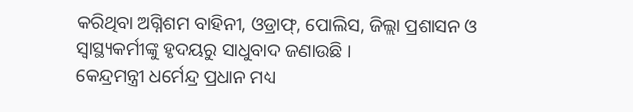କରିଥିବା ଅଗ୍ନିଶମ ବାହିନୀ, ଓଡ୍ରାଫ୍, ପୋଲିସ, ଜିଲ୍ଲା ପ୍ରଶାସନ ଓ ସ୍ୱାସ୍ଥ୍ୟକର୍ମୀଙ୍କୁ ହୃଦୟରୁ ସାଧୁବାଦ ଜଣାଉଛି ।
କେନ୍ଦ୍ରମନ୍ତ୍ରୀ ଧର୍ମେନ୍ଦ୍ର ପ୍ରଧାନ ମଧ୍ୟ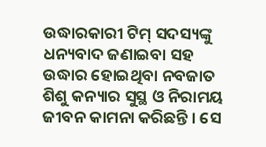ଉଦ୍ଧାରକାରୀ ଟିମ୍ ସଦସ୍ୟଙ୍କୁ ଧନ୍ୟବାଦ ଜଣାଇବା ସହ ଉଦ୍ଧାର ହୋଇଥିବା ନବଜାତ ଶିଶୁ କନ୍ୟାର ସୁସ୍ଥ ଓ ନିରାମୟ ଜୀବନ କାମନା କରିଛନ୍ତି । ସେ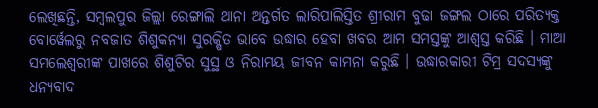ଲେଖିଛନ୍ତି, ସମ୍ବଲପୁର ଜିଲ୍ଲା ରେଙ୍ଗାଲି ଥାନା ଅନ୍ତର୍ଗତ ଲାରିପାଲିସ୍ତିତ ଶ୍ରୀରାମ ବୁଢା ଜଙ୍ଗଲ ଠାରେ ପରିତ୍ୟକ୍ତ ବୋର୍ୱେଲରୁ ନବଜାତ ଶିଶୁକନ୍ୟା ସୁରକ୍ଷିତ ଭାବେ ଉଦ୍ଧାର ହେବା ଖବର ଆମ ସମସ୍ତଙ୍କୁ ଆଶ୍ୱସ୍ତ କରିଛି । ମାଆ ସମଲେଶ୍ୱରୀଙ୍କ ପାଖରେ ଶିଶୁଟିର ସୁସ୍ଥ ଓ ନିରାମୟ ଜୀବନ କାମନା କରୁଛି । ଉଦ୍ଧାରକାରୀ ଟିମ୍ର ସଦସ୍ୟଙ୍କୁ ଧନ୍ୟବାଦ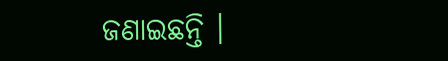ଜଣାଇଛନ୍ତି ।